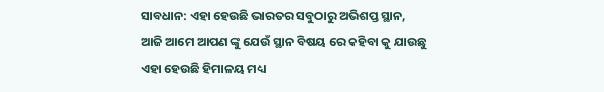ସାବଧାନ: ଏହା ହେଉଛି ଭାରତର ସବୁଠାରୁ ଅଭିଶପ୍ତ ସ୍ଥାନ,
ଆଜି ଆମେ ଆପଣ ଙ୍କୁ ଯେଉଁ ସ୍ଥାନ ବିଷୟ ରେ କହିବା କୁ ଯାଉଛୁ ଏହା ହେଉଛି ହିମାଳୟ ମଧ୍ୟ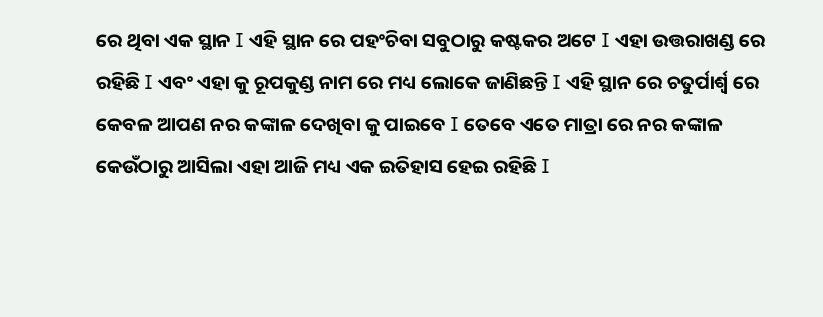ରେ ଥିବା ଏକ ସ୍ଥାନ I ଏହି ସ୍ଥାନ ରେ ପହଂଚିବା ସବୁଠାରୁ କଷ୍ଟକର ଅଟେ I ଏହା ଉତ୍ତରାଖଣ୍ଡ ରେ ରହିଛି I ଏବଂ ଏହା କୁ ରୂପକୁଣ୍ଡ ନାମ ରେ ମଧ୍ୟ ଲୋକେ ଜାଣିଛନ୍ତି I ଏହି ସ୍ଥାନ ରେ ଚତୁର୍ପାର୍ଶ୍ୱ ରେ କେବଳ ଆପଣ ନର କଙ୍କାଳ ଦେଖିବା କୁ ପାଇବେ I ତେବେ ଏତେ ମାତ୍ରା ରେ ନର କଙ୍କାଳ କେଉଁଠାରୁ ଆସିଲା ଏହା ଆଜି ମଧ୍ୟ ଏକ ଇତିହାସ ହେଇ ରହିଛି I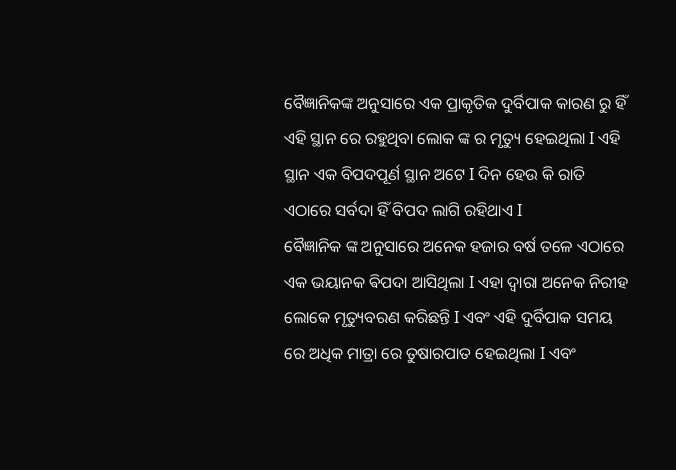ବୈଜ୍ଞାନିକଙ୍କ ଅନୁସାରେ ଏକ ପ୍ରାକୃତିକ ଦୁର୍ବିପାକ କାରଣ ରୁ ହିଁ ଏହି ସ୍ଥାନ ରେ ରହୁଥିବା ଲୋକ ଙ୍କ ର ମୃତ୍ୟୁ ହେଇଥିଲା I ଏହି ସ୍ଥାନ ଏକ ବିପଦପୂର୍ଣ ସ୍ଥାନ ଅଟେ I ଦିନ ହେଉ କି ରାତି ଏଠାରେ ସର୍ବଦା ହିଁ ବିପଦ ଲାଗି ରହିଥାଏ I
ବୈଜ୍ଞାନିକ ଙ୍କ ଅନୁସାରେ ଅନେକ ହଜାର ବର୍ଷ ତଳେ ଏଠାରେ ଏକ ଭୟାନକ ଵିପଦା ଆସିଥିଲା I ଏହା ଦ୍ୱାରା ଅନେକ ନିରୀହ ଲୋକେ ମୃତ୍ୟୁବରଣ କରିଛନ୍ତି I ଏବଂ ଏହି ଦୁର୍ବିପାକ ସମୟ ରେ ଅଧିକ ମାତ୍ରା ରେ ତୁଷାରପାତ ହେଇଥିଲା I ଏବଂ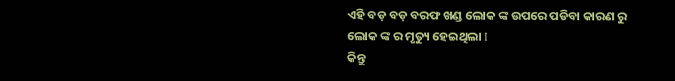ଏହି ବଡ଼ ବଡ଼ ବରଫ ଖଣ୍ଡ ଲୋକ ଙ୍କ ଉପରେ ପଡିବା କାରଣ ରୁ ଲୋକ ଙ୍କ ର ମୃତ୍ୟୁ ହେଇଥିଲା I
କିନ୍ତୁ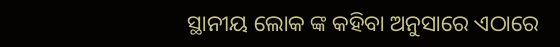ସ୍ଥାନୀୟ ଲୋକ ଙ୍କ କହିବା ଅନୁସାରେ ଏଠାରେ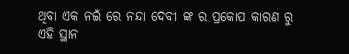ଥିବା ଏକ ନଇଁ ରେ ନନ୍ଦା ଦେବୀ ଙ୍କ ର ପ୍ରକୋପ କାରଣ ରୁ ଏହି ସ୍ଥାନ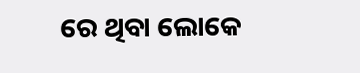ରେ ଥିବା ଲୋକେ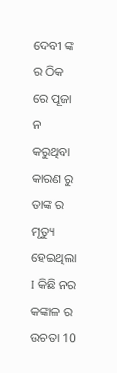ଦେବୀ ଙ୍କ ର ଠିକ ରେ ପୂଜା ନ କରୁଥିବା କାରଣ ରୁ ତାଙ୍କ ର ମୃତ୍ୟୁ ହେଇଥିଲା I କିଛି ନର କଙ୍କାଳ ର ଉଚତା 10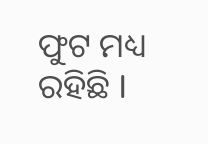ଫୁଟ ମଧ୍ୟ ରହିଛି I